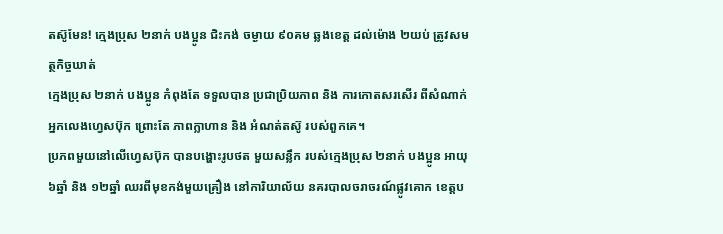តស៊ូមែន! ក្មេងប្រុស ២នាក់ បងប្អូន ជិះកង់ ចម្ងាយ ៩០គម ឆ្លងខេត្ត ដល់ម៉ោង ២យប់ ត្រូវសមត្ថកិច្ចឃាត់
ក្មេងប្រុស ២នាក់ បងប្អូន កំពុងតែ ទទួលបាន ប្រជាប្រិយភាព និង ការកោតសរសើរ ពីសំណាក់ អ្នកលេងហ្វេសប៊ុក ព្រោះតែ ភាពក្លាហាន និង អំណត់តស៊ូ របស់ពួកគេ។
ប្រភពមួយនៅលើហ្វេសប៊ុក បានបង្ហោះរូបថត មួយសន្លឹក របស់ក្មេងប្រុស ២នាក់ បងប្អូន អាយុ ៦ឆ្នាំ និង ១២ឆ្នាំ ឈរពីមុខកង់មួយគ្រឿង នៅការិយាល័យ នគរបាលចរាចរណ៍ផ្លូវគោក ខេត្តប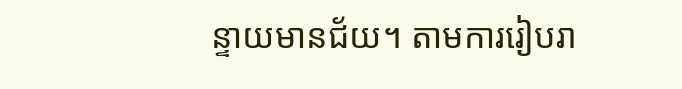ន្ទាយមានជ័យ។ តាមការរៀបរា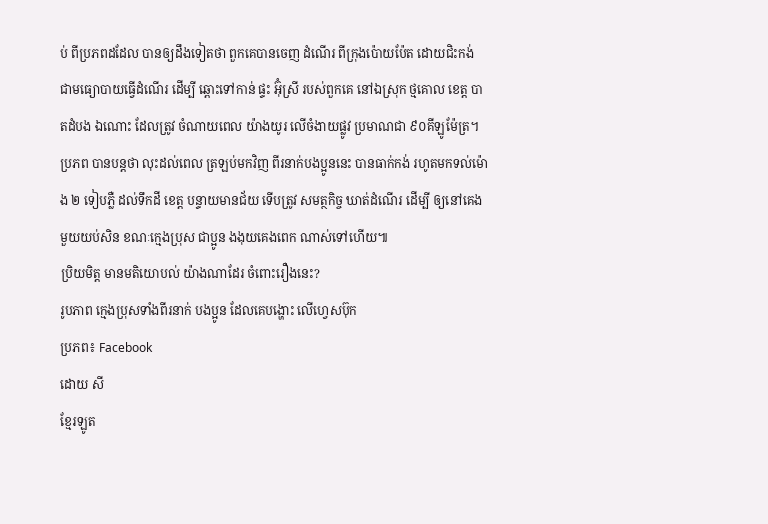ប់ ពីប្រភពដដែល បានឲ្យដឹងទៀតថា ពួកគេបានចេញ ដំណើរ ពីក្រុងប៉ោយប៉ែត ដោយជិះកង់ ជាមធ្យោបាយធ្វើដំណើរ ដើម្បី ឆ្ពោះទៅកាន់ ផ្ទះ អ៊ុំស្រី របស់ពួកគេ នៅឯស្រុក ថ្មគោល ខេត្ត បាតដំបង ឯណោះ ដែលត្រូវ ចំណាយពេល យ៉ាងយូរ លើចំងាយផ្លូវ ប្រមាណជា ៩០គីឡូម៉ែត្រ។ ប្រភព បានបន្តថា លុះដល់ពេល ត្រឡប់មកវិញ ពីរនាក់បងប្អូននេះ បានធាក់កង់ រហូតមកទល់ម៉ោង ២ ទៀបភ្លឺ ដល់ទឹកដី ខេត្ត បន្ទាយមានជ័យ ទើបត្រូវ សមត្ថកិច្ច ឃាត់ដំណើរ ដើម្បី ឲ្យនៅគេងមួយយប់សិន ខណៈក្មេងប្រុស ជាប្អូន ងងុយគេងពេក ណាស់ទៅហើយ៕
ប្រិយមិត្ត មានមតិយោបល់ យ៉ាងណាដែរ ចំពោះរឿងនេះ?
រូបភាព ក្មេងប្រុសទាំងពីរនាក់ បងប្អូន ដែលគេបង្ហោះ លើហ្វេសប៊ុក
ប្រភព៖ Facebook
ដោយ សី
ខ្មែរឡូត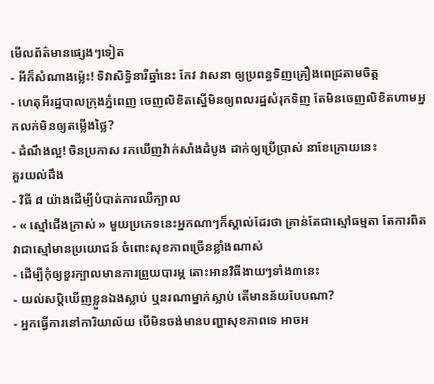មើលព័ត៌មានផ្សេងៗទៀត
- អីក៏សំណាងម្ល៉េះ! ទិវាសិទ្ធិនារីឆ្នាំនេះ កែវ វាសនា ឲ្យប្រពន្ធទិញគ្រឿងពេជ្រតាមចិត្ត
- ហេតុអីរដ្ឋបាលក្រុងភ្នំពេញ ចេញលិខិតស្នើមិនឲ្យពលរដ្ឋសំរុកទិញ តែមិនចេញលិខិតហាមអ្នកលក់មិនឲ្យតម្លើងថ្លៃ?
- ដំណឹងល្អ! ចិនប្រកាស រកឃើញវ៉ាក់សាំងដំបូង ដាក់ឲ្យប្រើប្រាស់ នាខែក្រោយនេះ
គួរយល់ដឹង
- វិធី ៨ យ៉ាងដើម្បីបំបាត់ការឈឺក្បាល
- « ស្មៅជើងក្រាស់ » មួយប្រភេទនេះអ្នកណាៗក៏ស្គាល់ដែរថា គ្រាន់តែជាស្មៅធម្មតា តែការពិតវាជាស្មៅមានប្រយោជន៍ ចំពោះសុខភាពច្រើនខ្លាំងណាស់
- ដើម្បីកុំឲ្យខួរក្បាលមានការព្រួយបារម្ភ តោះអានវិធីងាយៗទាំង៣នេះ
- យល់សប្តិឃើញខ្លួនឯងស្លាប់ ឬនរណាម្នាក់ស្លាប់ តើមានន័យបែបណា?
- អ្នកធ្វើការនៅការិយាល័យ បើមិនចង់មានបញ្ហាសុខភាពទេ អាចអ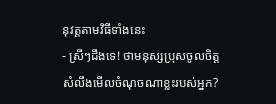នុវត្តតាមវិធីទាំងនេះ
- ស្រីៗដឹងទេ! ថាមនុស្សប្រុសចូលចិត្ត សំលឹងមើលចំណុចណាខ្លះរបស់អ្នក?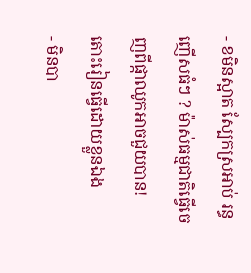- ខមិនស្អាត ស្បែកស្រអាប់ រន្ធញើសធំៗ ? ម៉ាស់ធម្មជាតិធ្វើចេញពីផ្កាឈូកអាចជួយបាន! តោះរៀនធ្វើដោយខ្លួនឯង
- មិនបា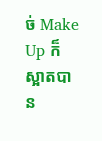ច់ Make Up ក៏ស្អាតបាន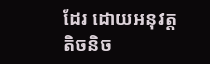ដែរ ដោយអនុវត្តតិចនិច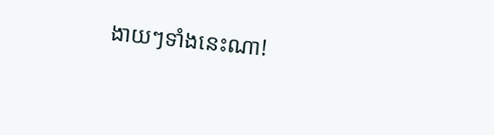ងាយៗទាំងនេះណា!